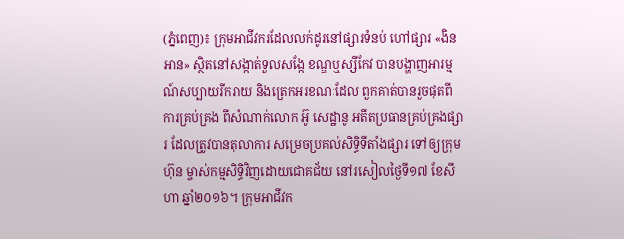(ភ្នំពេញ)៖ ក្រុមអាជីវករដែលលក់ដូរនៅផ្សារទំនប់ ហៅផ្សារ «ងិនអាន» ស្ថិតនៅសង្កាត់ទួលសង្កែ ខណ្ឌឬស្សីកែវ បានបង្ហាញអារម្មណ៍សប្បាយរីករាយ និងត្រេកអរខណៈដែល ពួកគាត់បានរួចផុតពី ការគ្រប់គ្រង ពីសំណាក់លោក អ៊ូ សេដ្ឋានូ អតីតប្រធានគ្រប់គ្រងផ្សារ ដែលត្រូវបានតុលាការ សម្រេចប្រគល់សិទ្ធិទីតាំងផ្សារ ទៅឲ្យក្រុមហ៊ុន ម្ចាស់កម្មសិទ្ធិវិញដោយជោគជ័យ នៅរសៀលថ្ងៃទី១៧ ខែសីហា ឆ្នាំ២០១៦។ ក្រុមអាជីវក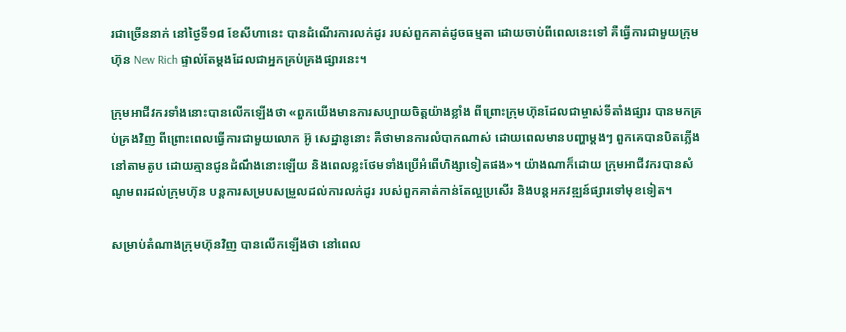រជាច្រើននាក់ នៅថ្ងៃទី១៨ ខែសីហានេះ បានដំណើរការលក់ដូរ របស់ពួកគាត់ដូចធម្មតា ដោយចាប់ពីពេលនេះទៅ គឺធ្វើការជាមួយក្រុមហ៊ុន New Rich ផ្ទាល់តែម្តងដែលជាអ្នកគ្រប់គ្រងផ្សារនេះ។

ក្រុមអាជីវករទាំងនោះបានលើកឡើងថា «ពួកយើងមានការសប្បាយចិត្តយ៉ាងខ្លាំង ពីព្រោះក្រុមហ៊ុនដែលជាម្ចាស់ទីតាំងផ្សារ បានមកគ្រប់គ្រងវិញ ពីព្រោះពេលធ្វើការជាមួយលោក អ៊ូ សេដ្ឋានូនោះ គឺថាមានការលំបាកណាស់ ដោយពេលមានបញ្ហាម្តងៗ ពួកគេបានបិតភ្លើងនៅតាមតូប ដោយគ្មានជូនដំណឹងនោះឡើយ និងពេលខ្លះថែមទាំងប្រើអំពើហិង្សាទៀតផង»។ យ៉ាងណាក៏ដោយ ក្រុមអាជីវករបានសំណូមពរដល់ក្រុមហ៊ុន បន្តការសម្របសម្រួលដល់ការលក់ដូរ របស់ពួកគាត់កាន់តែល្អប្រសើរ និងបន្តអភវឌ្ឍន៍ផ្សារទៅមុខទៀត។

សម្រាប់តំណាងក្រុមហ៊ុនវិញ បានលើកឡើងថា នៅពេល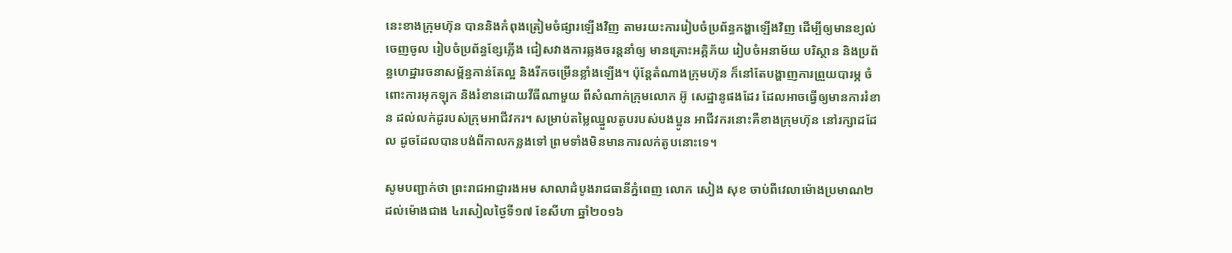នេះខាងក្រុមហ៊ុន បាននិងកំពុងត្រៀមចំផ្សារឡើងវិញ តាមរយះការរៀបចំប្រព័ន្ធកង្ហាឡើងវិញ ដើម្បីឲ្យមានខ្យល់ចេញចូល រៀបចំប្រព័ន្ធខ្សែភ្លើង ជៀសវាងការឆ្លងចរន្តនាំឲ្យ មានគ្រោះអគ្គិភ័យ រៀបចំអនាម័យ បរិស្ថាន និងប្រព័ន្ធហេដ្ឋារចនាសម្ព័ន្ធកាន់តែល្អ និងរីកចម្រើនខ្លាំងឡើង។ ប៉ុន្តែតំណាងក្រុមហ៊ុន ក៏នៅតែបង្ហាញការព្រួយបារម្ភ ចំពោះការអុកឡុក និងរំខានដោយវីធីណាមួយ ពីសំណាក់ក្រុមលោក អ៊ូ សេដ្ឋានូផងដែរ ដែលអាចធ្វើឲ្យមានការរំខាន ដល់លក់ដូរបស់ក្រុមអាជីវករ។ សម្រាប់តម្លៃឈ្នួលតូបរបស់បងប្អូន អាជីវករនោះគឺខាងក្រុមហ៊ុន នៅរក្សាដដែល ដូចដែលបានបង់ពីកាលកន្លងទៅ ព្រមទាំងមិនមានការលក់តូបនោះទេ។

សូមបញ្ជាក់ថា ព្រះរាជអាជ្ញារងអម សាលាដំបូងរាជធានីភ្នំពេញ លោក សៀង សុខ ចាប់ពីវេលាម៉ោងប្រមាណ២ ដល់ម៉ោងជាង ៤រសៀលថ្ងៃទី១៧ ខែសីហា ឆ្នាំ២០១៦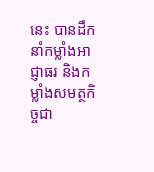នេះ បានដឹកនាំកម្លាំងអាជ្ញាធរ និងកម្លាំងសមត្ថកិច្ចជា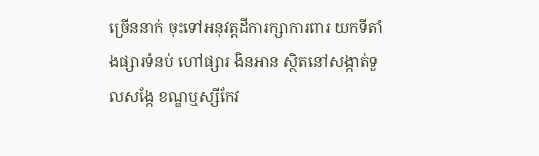ច្រើននាក់ ចុះទៅអនុវត្តដីការក្សាការពារ យកទីតាំងផ្សារទំនប់ ហៅផ្សារ ងិនអាន ស្ថិតនៅសង្កាត់ទួលសង្កែ ខណ្ឌឬស្សីកែវ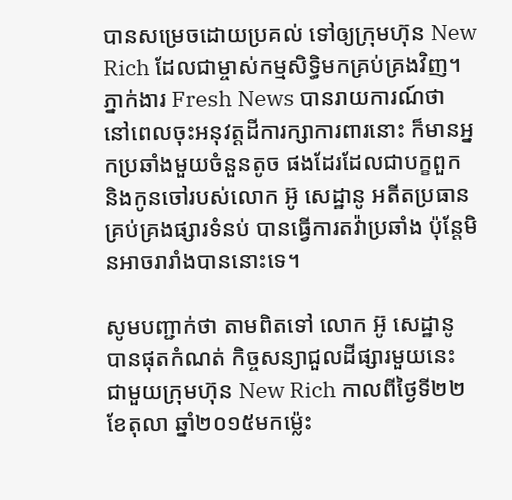បានសម្រេចដោយប្រគល់ ទៅឲ្យក្រុមហ៊ុន New Rich ដែលជាម្ចាស់កម្មសិទ្ធិមកគ្រប់គ្រងវិញ។ ភ្នាក់ងារ Fresh News បានរាយការណ៍ថា នៅពេលចុះអនុវត្តដីការក្សាការពារនោះ ក៏មានអ្នកប្រឆាំងមួយចំនួនតូច ផងដែរដែលជាបក្ខពួក និងកូនចៅរបស់លោក អ៊ូ សេដ្ឋានូ អតីតប្រធានគ្រប់គ្រងផ្សារទំនប់ បានធ្វើការតវ៉ាប្រឆាំង ប៉ុន្តែមិនអាចរារាំងបាននោះទេ។

សូមបញ្ជាក់ថា តាមពិតទៅ លោក អ៊ូ សេដ្ឋានូ បានផុតកំណត់ កិច្ចសន្យាជួលដីផ្សារមួយនេះ ជាមួយក្រុមហ៊ុន New Rich កាលពីថ្ងៃទី២២ ខែតុលា ឆ្នាំ២០១៥មកម្ល៉េះ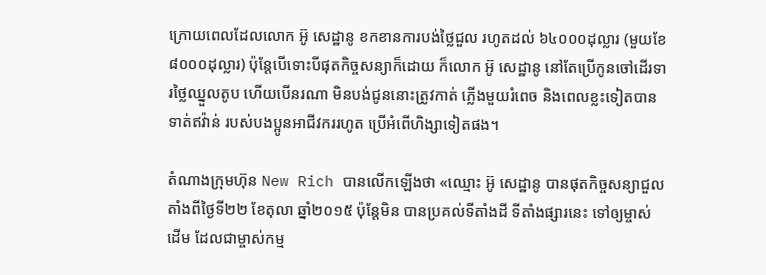ក្រោយពេលដែលលោក អ៊ូ សេដ្ឋានូ ខកខានការបង់ថ្លៃជួល រហូតដល់ ៦៤០០០ដុល្លារ (មួយខែ៨០០០ដុល្លារ) ប៉ុន្តែបើទោះបីផុតកិច្ចសន្យាក៏ដោយ ក៏លោក អ៊ូ សេដ្ឋានូ នៅតែប្រើកូនចៅដើរទារថ្លៃឈ្នួលតូប ហើយបើនរណា មិនបង់ជូននោះត្រូវកាត់ ភ្លើងមួយរំពេច និងពេលខ្លះទៀតបានទាត់ឥវ៉ាន់ របស់បងប្អូនអាជីវកររហូត ប្រើអំពើហិង្សាទៀតផង។

តំណាងក្រុមហ៊ុន New Rich បានលើកឡើងថា «ឈ្មោះ អ៊ូ សេដ្ឋានូ បានផុតកិច្ចសន្យាជួល តាំងពីថ្ងៃទី២២ ខែតុលា ឆ្នាំ២០១៥ ប៉ុន្តែមិន បានប្រគល់ទីតាំងដី ទីតាំងផ្សារនេះ ទៅឲ្យម្ចាស់ដើម ដែលជាម្ចាស់កម្ម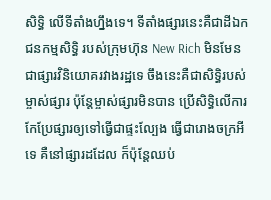សិទ្ធិ លើទីតាំងហ្នឹងទេ។ ទីតាំងផ្សារនេះគឺជាដីឯកជនកម្មសិទ្ធិ របស់ក្រុមហ៊ុន New Rich មិនមែនជាផ្សារវិនិយោគរវាងរដ្ឋទេ ចឹងនេះគឺជាសិទ្ធិរបស់ម្ចាស់ផ្សារ ប៉ុន្តែម្ចាស់ផ្សារមិនបាន ប្រើសិទ្ធិលើការ កែប្រែផ្សារឲ្យទៅធ្វើជាផ្ទះល្បែង ធ្វើជារោងចក្រអីទេ គឺនៅផ្សារដដែល ក៏ប៉ុន្តែឈប់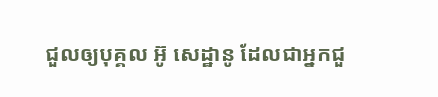ជួលឲ្យបុគ្គល អ៊ូ សេដ្ឋានូ ដែលជាអ្នកជួ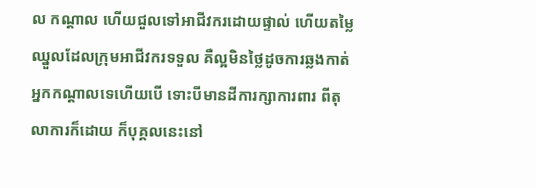ល កណ្តាល ហើយជួលទៅអាជីវករដោយផ្ទាល់ ហើយតម្លៃឈ្នួលដែលក្រុមអាជីវករទទួល គឺល្អមិនថ្លៃដូចការឆ្លងកាត់ អ្នកកណ្តាលទេហើយបើ ទោះបីមានដីការក្សាការពារ ពីតុលាការក៏ដោយ ក៏បុគ្គលនេះនៅ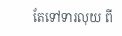តែទៅទារលុយ ពី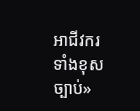អាជីវករទាំងខុសច្បាប់»